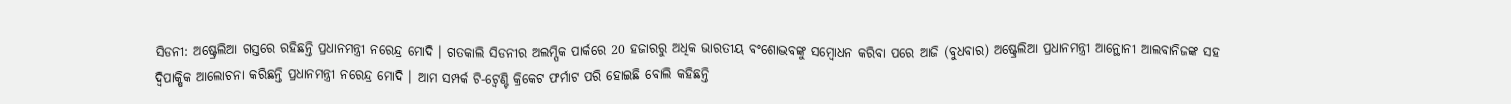ସିଡନୀ: ଅଷ୍ଟ୍ରେଲିଆ ଗସ୍ତରେ ରହିଛନ୍ତି ପ୍ରଧାନମନ୍ତ୍ରୀ ନରେନ୍ଦ୍ର ମୋଦି । ଗତକାଲି ସିଡନୀର ଅଲମ୍ପିକ ପାର୍କରେ 20 ହଜାରରୁ ଅଧିକ ଭାରତୀୟ ବଂଶୋଦ୍ଭବଙ୍କୁ ସମ୍ବୋଧନ କରିବା ପରେ ଆଜି (ବୁଧବାର) ଅଷ୍ଟ୍ରେଲିଆ ପ୍ରଧାନମନ୍ତ୍ରୀ ଆନ୍ଥୋନୀ ଆଲବାନିଜଙ୍କ ସହ ଦ୍ବିପାକ୍ଷିକ ଆଲୋଚନା କରିଛନ୍ତି ପ୍ରଧାନମନ୍ତ୍ରୀ ନରେନ୍ଦ୍ର ମୋଦି । ଆମ ସମ୍ପର୍କ ଟି-ଟ୍ବେଣ୍ଟି କ୍ରିକେଟ ଫର୍ମାଟ ପରି ହୋଇଛି ବୋଲି କହିଛନ୍ତି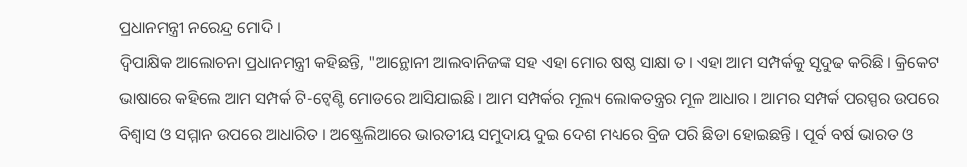ପ୍ରଧାନମନ୍ତ୍ରୀ ନରେନ୍ଦ୍ର ମୋଦି ।
ଦ୍ବିପାକ୍ଷିକ ଆଲୋଚନା ପ୍ରଧାନମନ୍ତ୍ରୀ କହିଛନ୍ତି, "ଆନ୍ଥୋନୀ ଆଲବାନିଜଙ୍କ ସହ ଏହା ମୋର ଷଷ୍ଠ ସାକ୍ଷା ତ। ଏହା ଆମ ସମ୍ପର୍କକୁ ସୃଦୁଢ କରିଛି । କ୍ରିକେଟ ଭାଷାରେ କହିଲେ ଆମ ସମ୍ପର୍କ ଟି-ଟ୍ବେଣ୍ଟି ମୋଡରେ ଆସିଯାଇଛି । ଆମ ସମ୍ପର୍କର ମୂଲ୍ୟ ଲୋକତନ୍ତ୍ରର ମୂଳ ଆଧାର । ଆମର ସମ୍ପର୍କ ପରସ୍ପର ଉପରେ ବିଶ୍ବାସ ଓ ସମ୍ମାନ ଉପରେ ଆଧାରିତ । ଅଷ୍ଟ୍ରେଲିଆରେ ଭାରତୀୟ ସମୁଦାୟ ଦୁଇ ଦେଶ ମଧ୍ୟରେ ବ୍ରିଜ ପରି ଛିଡା ହୋଇଛନ୍ତି । ପୂର୍ବ ବର୍ଷ ଭାରତ ଓ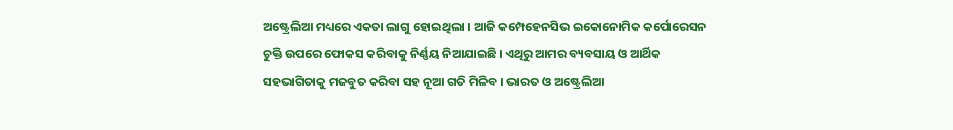ଅଷ୍ଟ୍ରେଲିଆ ମଧ୍ୟରେ ଏକତା ଲାଗୁ ହୋଇଥିଲା । ଆଜି କମ୍ପେହେନସିଭ ଇକୋନୋମିକ କର୍ପୋରେସନ ଚୁକ୍ତି ଉପରେ ଫୋକସ କରିବାକୁ ନିର୍ଣ୍ଣୟ ନିଆଯାଇଛି । ଏଥିରୁ ଆମର ବ୍ୟବସାୟ ଓ ଆର୍ଥିକ ସହଭାଗିତାକୁ ମଜବୁତ କରିବା ସହ ନୂଆ ଗତି ମିଳିବ । ଭାରତ ଓ ଅଷ୍ଟ୍ରେଲିଆ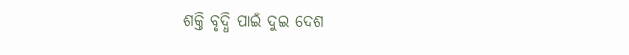ଶକ୍ତି ବୃଦ୍ଧି ପାଇଁ ଦୁଇ ଦେଶ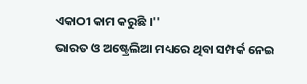ଏକାଠୀ କାମ କରୁଛି ।''
ଭାରତ ଓ ଅଷ୍ଟ୍ରେଲିଆ ମଧ୍ୟରେ ଥିବା ସମ୍ପର୍କ ନେଇ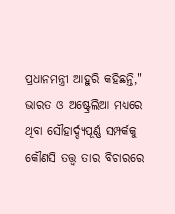ପ୍ରଧାନମନ୍ତ୍ରୀ ଆହୁରି କହିଛନ୍ତି," ଭାରତ ଓ ଅଷ୍ଟ୍ରେଲିଆ ମଧ୍ୟରେ ଥିବା ସୌହାର୍ଦ୍ଦ୍ୟପୂର୍ଣ୍ଣ ସମ୍ପର୍କକୁ କୌଣସି ତତ୍ତ୍ବ ତାର ବିଚାରରେ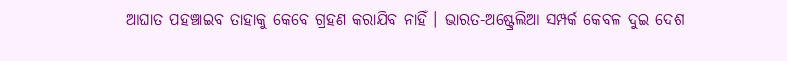ଆଘାତ ପହଞ୍ଚାଇବ ତାହାକୁ କେବେ ଗ୍ରହଣ କରାଯିବ ନାହିଁ । ଭାରତ-ଅଷ୍ଟ୍ରେଲିଆ ସମ୍ପର୍କ କେବଳ ଦୁଇ ଦେଶ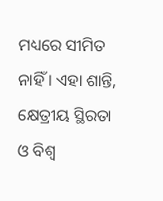ମଧ୍ୟରେ ସୀମିତ ନାହିଁ । ଏହା ଶାନ୍ତି, କ୍ଷେତ୍ରୀୟ ସ୍ଥିରତା ଓ ବିଶ୍ବ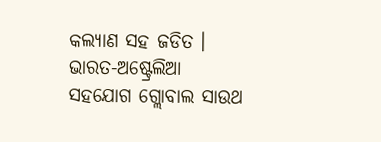କଲ୍ୟାଣ ସହ ଜଡିତ । ଭାରତ-ଅଷ୍ଟ୍ରେଲିଆ ସହଯୋଗ ଗ୍ଲୋବାଲ ସାଉଥ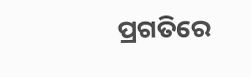ପ୍ରଗତିରେ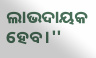ଲାଭଦାୟକ ହେବ ।''